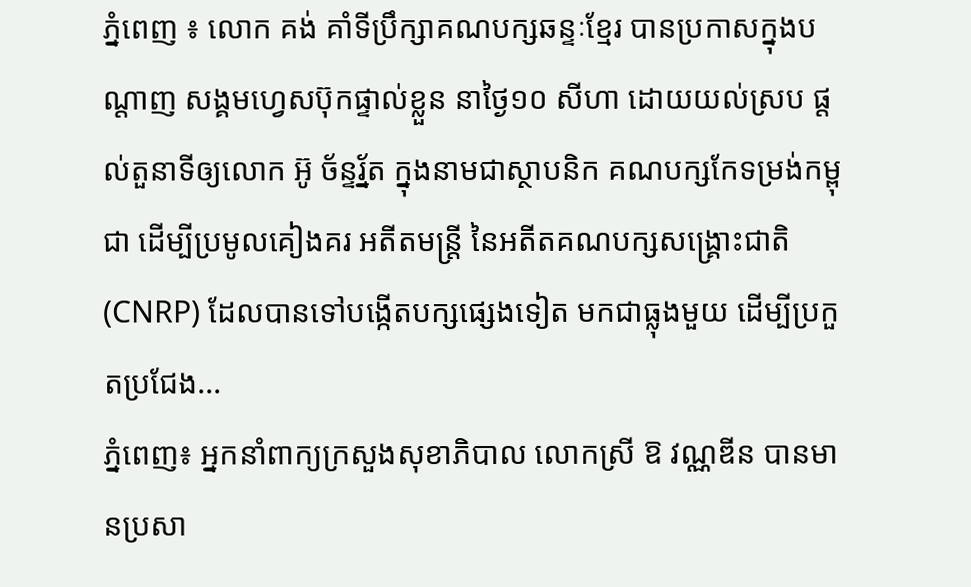ភ្នំពេញ ៖ លោក គង់ គាំទីប្រឹក្សាគណបក្សឆន្ទៈខ្មែរ បានប្រកាសក្នុងបណ្តាញ សង្គមហ្វេសប៊ុកផ្ទាល់ខ្លួន នាថ្ងៃ១០ សីហា ដោយយល់ស្រប ផ្តល់តួនាទីឲ្យលោក អ៊ូ ច័ន្ទរ័្នត ក្នុងនាមជាស្ថាបនិក គណបក្សកែទម្រង់កម្ពុជា ដើម្បីប្រមូលគៀងគរ អតីតមន្រ្តី នៃអតីតគណបក្សសង្រ្គោះជាតិ (CNRP) ដែលបានទៅបង្កើតបក្សផ្សេងទៀត មកជាធ្លុងមួយ ដើម្បីប្រកួតប្រជែង...
ភ្នំពេញ៖ អ្នកនាំពាក្យក្រសួងសុខាភិបាល លោកស្រី ឱ វណ្ណឌីន បានមានប្រសា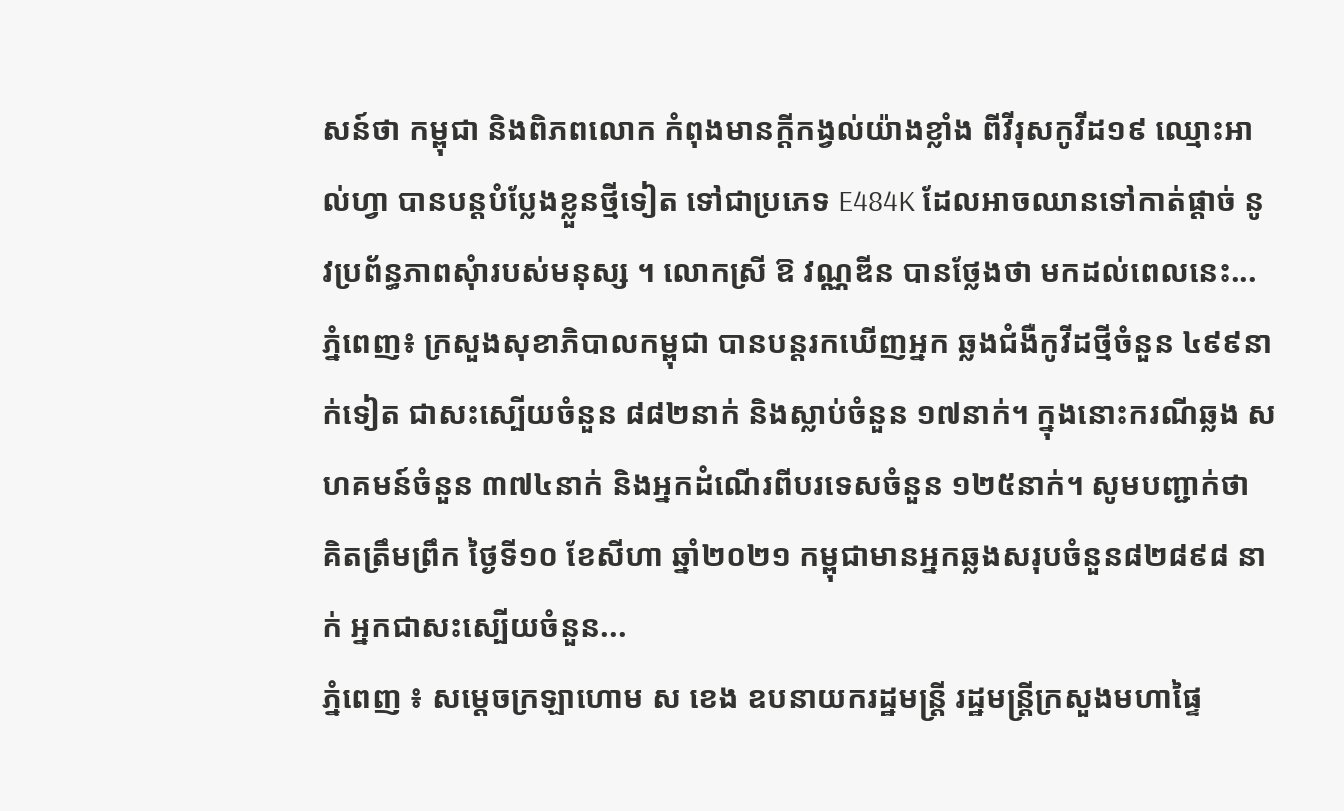សន៍ថា កម្ពុជា និងពិភពលោក កំពុងមានក្តីកង្វល់យ៉ាងខ្លាំង ពីវីរុសកូវីដ១៩ ឈ្មោះអាល់ហ្វា បានបន្តបំប្លែងខ្លួនថ្មីទៀត ទៅជាប្រភេទ E484K ដែលអាចឈានទៅកាត់ផ្តាច់ នូវប្រព័ន្ធភាពសុំារបស់មនុស្ស ។ លោកស្រី ឱ វណ្ណឌីន បានថ្លែងថា មកដល់ពេលនេះ...
ភ្នំពេញ៖ ក្រសួងសុខាភិបាលកម្ពុជា បានបន្តរកឃើញអ្នក ឆ្លងជំងឺកូវីដថ្មីចំនួន ៤៩៩នាក់ទៀត ជាសះស្បើយចំនួន ៨៨២នាក់ និងស្លាប់ចំនួន ១៧នាក់។ ក្នុងនោះករណីឆ្លង សហគមន៍ចំនួន ៣៧៤នាក់ និងអ្នកដំណើរពីបរទេសចំនួន ១២៥នាក់។ សូមបញ្ជាក់ថា គិតត្រឹមព្រឹក ថ្ងៃទី១០ ខែសីហា ឆ្នាំ២០២១ កម្ពុជាមានអ្នកឆ្លងសរុបចំនួន៨២៨៩៨ នាក់ អ្នកជាសះស្បើយចំនួន...
ភ្នំពេញ ៖ សម្ដេចក្រឡាហោម ស ខេង ឧបនាយករដ្ឋមន្រ្តី រដ្ឋមន្រ្តីក្រសួងមហាផ្ទៃ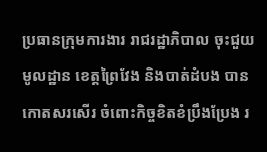ប្រធានក្រុមការងារ រាជរដ្ឋាភិបាល ចុះជួយមូលដ្ឋាន ខេត្តព្រៃវែង និងបាត់ដំបង បានកោតសរសើរ ចំពោះកិច្ចខិតខំប្រឹងប្រែង រ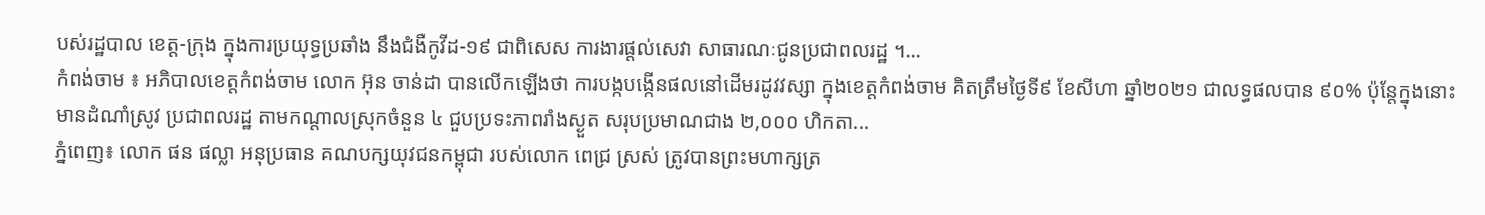បស់រដ្ឋបាល ខេត្ត-ក្រុង ក្នុងការប្រយុទ្ធប្រឆាំង នឹងជំងឺកូវីដ-១៩ ជាពិសេស ការងារផ្ដល់សេវា សាធារណៈជូនប្រជាពលរដ្ឋ ។...
កំពង់ចាម ៖ អភិបាលខេត្តកំពង់ចាម លោក អ៊ុន ចាន់ដា បានលើកឡើងថា ការបង្កបង្កើនផលនៅដើមរដូវវស្សា ក្នុងខេត្តកំពង់ចាម គិតត្រឹមថ្ងៃទី៩ ខែសីហា ឆ្នាំ២០២១ ជាលទ្ធផលបាន ៩០% ប៉ុន្តែក្នុងនោះមានដំណាំស្រូវ ប្រជាពលរដ្ឋ តាមកណ្ដាលស្រុកចំនួន ៤ ជួបប្រទះភាពរាំងស្ងួត សរុបប្រមាណជាង ២,០០០ ហិកតា...
ភ្នំពេញ៖ លោក ផន ផល្លា អនុប្រធាន គណបក្សយុវជនកម្ពុជា របស់លោក ពេជ្រ ស្រស់ ត្រូវបានព្រះមហាក្សត្រ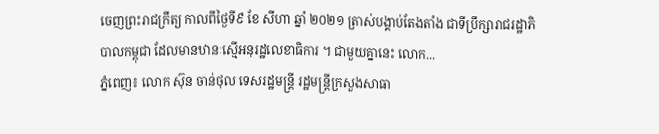ចេញព្រះរាជក្រឹត្យ កាលពីថ្ងៃទី៩ ខែ សីហា ឆ្នាំ ២០២១ ត្រាស់បង្គាប់តែងតាំង ជាទីប្រឹក្សារាជរដ្ឋាភិបាលកម្ពុជា ដែលមានឋានៈស្មើអនុរដ្ឋលេខាធិការ ។ ជាមួយគ្នានេះ លោក...
ភ្នំពេញ៖ លោក ស៊ុន ចាន់ថុល ទេសរដ្ឋមន្ត្រី រដ្ឋមន្ត្រីក្រសួងសាធា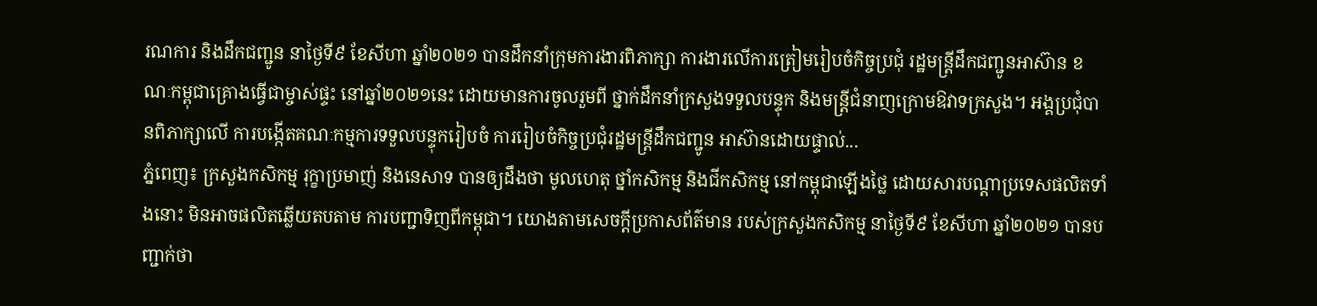រណការ និងដឹកជញ្ជូន នាថ្ងៃទី៩ ខែសីហា ឆ្នាំ២០២១ បានដឹកនាំក្រុមការងារពិភាក្សា ការងារលើការត្រៀមរៀបចំកិច្ចប្រជុំ រដ្ឋមន្ត្រីដឹកជញ្ជូនអាស៊ាន ខណៈកម្ពុជាគ្រោងធ្វើជាម្ចាស់ផ្ទះ នៅឆ្នាំ២០២១នេះ ដោយមានការចូលរួមពី ថ្នាក់ដឹកនាំក្រសួងទទួលបន្ទុក និងមន្ត្រីជំនាញក្រោមឱវាទក្រសួង។ អង្គប្រជុំបានពិភាក្សាលើ ការបង្កើតគណៈកម្មការទទួលបន្ទុករៀបចំ ការរៀបចំកិច្ចប្រជុំរដ្ឋមន្ត្រីដឹកជញ្ជូន អាស៊ានដោយផ្ទាល់...
ភ្នំពេញ៖ ក្រសួងកសិកម្ម រុក្ខាប្រមាញ់ និងនេសាទ បានឲ្យដឹងថា មូលហេតុ ថ្នាំកសិកម្ម និងជីកសិកម្ម នៅកម្ពុជាឡើងថ្លៃ ដោយសារបណ្ដាប្រទេសផលិតទាំងនោះ មិនអាចផលិតឆ្លើយតបតាម ការបញ្ជាទិញពីកម្ពុជា។ យោងតាមសេចក្ដីប្រកាសព័ត៌មាន របស់ក្រសួងកសិកម្ម នាថ្ងៃទី៩ ខែសីហា ឆ្នាំ២០២១ បានបញ្ជាក់ថា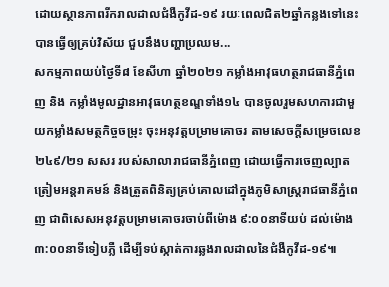ដោយស្ថានភាពរីករាលដាលជំងឺកូវីដ-១៩ រយៈពេលជិត២ឆ្នាំកន្លងទៅនេះ បានធ្វើឲ្យគ្រប់វិស័យ ជួបនឹងបញ្ហាប្រឈម...
សកម្មភាពយប់ថ្ងៃទី៨ ខែសីហា ឆ្នាំ២០២១ កម្លាំងអាវុធហត្ថរាជធានីភ្នំពេញ និង កម្លាំងមូលដ្ឋានអាវុធហត្ថខណ្ឌទាំង១៤ បានចូលរួមសហការជាមួយកម្លាំងសមត្ថកិច្ចចម្រុះ ចុះអនុវត្តបម្រាមគោចរ តាមសេចក្តីសម្រេចលេខ ២៤៩/២១ សសរ របស់សាលារាជធានីភ្នំពេញ ដោយធ្វើការចេញល្បាត ត្រៀមអន្តរាគមន៍ និងត្រួតពិនិត្យគ្រប់គោលដៅក្នុងភូមិសាស្ត្ររាជធានីភ្នំពេញ ជាពិសេសអនុវត្តបម្រាមគោចរចាប់ពីម៉ោង ៩:០០នាទីយប់ ដល់ម៉ោង ៣:០០នាទីទៀបភ្លឺ ដើម្បីទប់ស្កាត់ការឆ្លងរាលដាលនៃជំងឺកូវីដ-១៩៕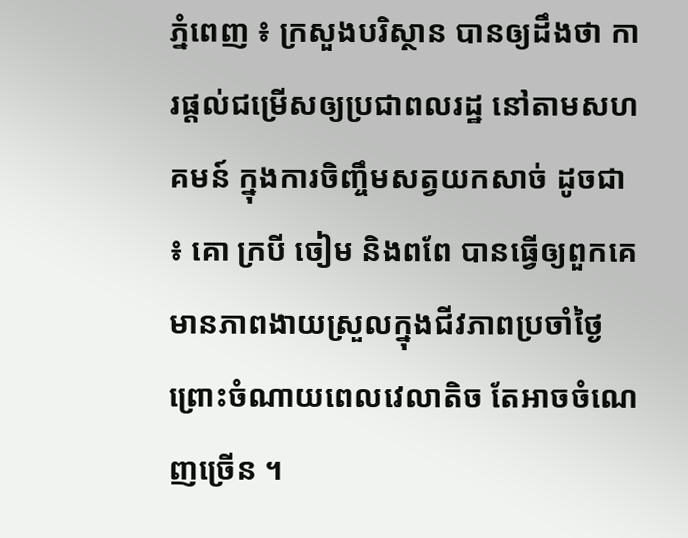ភ្នំពេញ ៖ ក្រសួងបរិស្ថាន បានឲ្យដឹងថា ការផ្តល់ជម្រើសឲ្យប្រជាពលរដ្ឋ នៅតាមសហគមន៍ ក្នុងការចិញ្ចឹមសត្វយកសាច់ ដូចជា ៖ គោ ក្របី ចៀម និងពពែ បានធ្វើឲ្យពួកគេមានភាពងាយស្រួលក្នុងជីវភាពប្រចាំថ្ងៃ ព្រោះចំណាយពេលវេលាតិច តែអាចចំណេញច្រើន ។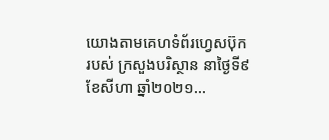យោងតាមគេហទំព័រហ្វេសប៊ុករបស់ ក្រសួងបរិស្ថាន នាថ្ងៃទី៩ ខែសីហា ឆ្នាំ២០២១...